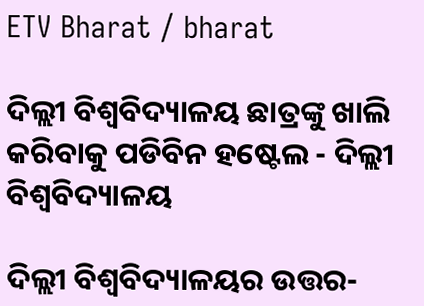ETV Bharat / bharat

ଦିଲ୍ଲୀ ବିଶ୍ବବିଦ୍ୟାଳୟ ଛାତ୍ରଙ୍କୁ ଖାଲି କରିବାକୁ ପଡିବିନ ହଷ୍ଟେଲ - ଦିଲ୍ଲୀ ବିଶ୍ବବିଦ୍ୟାଳୟ

ଦିଲ୍ଲୀ ବିଶ୍ବବିଦ୍ୟାଳୟର ଉତ୍ତର-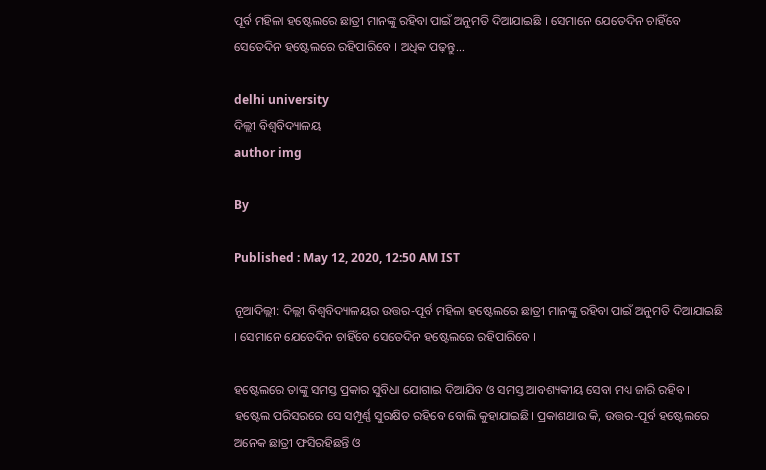ପୂର୍ବ ମହିଳା ହଷ୍ଟେଲରେ ଛାତ୍ରୀ ମାନଙ୍କୁ ରହିବା ପାଇଁ ଅନୁମତି ଦିଆଯାଇଛି । ସେମାନେ ଯେତେଦିନ ଚାହିଁବେ ସେତେଦିନ ହଷ୍ଟେଲରେ ରହିପାରିବେ । ଅଧିକ ପଢ଼ନ୍ତୁ...

delhi university
ଦିଲ୍ଲୀ ବିଶ୍ବବିଦ୍ୟାଳୟ
author img

By

Published : May 12, 2020, 12:50 AM IST

ନୂଆଦିଲ୍ଲୀ: ଦିଲ୍ଲୀ ବିଶ୍ବବିଦ୍ୟାଳୟର ଉତ୍ତର-ପୂର୍ବ ମହିଳା ହଷ୍ଟେଲରେ ଛାତ୍ରୀ ମାନଙ୍କୁ ରହିବା ପାଇଁ ଅନୁମତି ଦିଆଯାଇଛି । ସେମାନେ ଯେତେଦିନ ଚାହିଁବେ ସେତେଦିନ ହଷ୍ଟେଲରେ ରହିପାରିବେ ।

ହଷ୍ଟେଲରେ ତାଙ୍କୁ ସମସ୍ତ ପ୍ରକାର ସୁବିଧା ଯୋଗାଇ ଦିଆଯିବ ଓ ସମସ୍ତ ଆବଶ୍ୟକୀୟ ସେବା ମଧ୍ୟ ଜାରି ରହିବ । ହଷ୍ଟେଲ ପରିସରରେ ସେ ସମ୍ପୂର୍ଣ୍ଣ ସୁରକ୍ଷିତ ରହିବେ ବୋଲି କୁହାଯାଇଛି। ପ୍ରକାଶଥାଉ କି, ଉତ୍ତର-ପୂର୍ବ ହଷ୍ଟେଲରେ ଅନେକ ଛାତ୍ରୀ ଫସିରହିଛନ୍ତି ଓ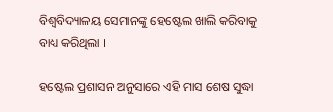ବିଶ୍ବବିଦ୍ୟାଳୟ ସେମାନଙ୍କୁ ହେଷ୍ଟେଲ ଖାଲି କରିବାକୁ ବାଧ୍ୟ କରିଥିଲା ।

ହଷ୍ଟେଲ ପ୍ରଶାସନ ଅନୁସାରେ ଏହି ମାସ ଶେଷ ସୁଦ୍ଧା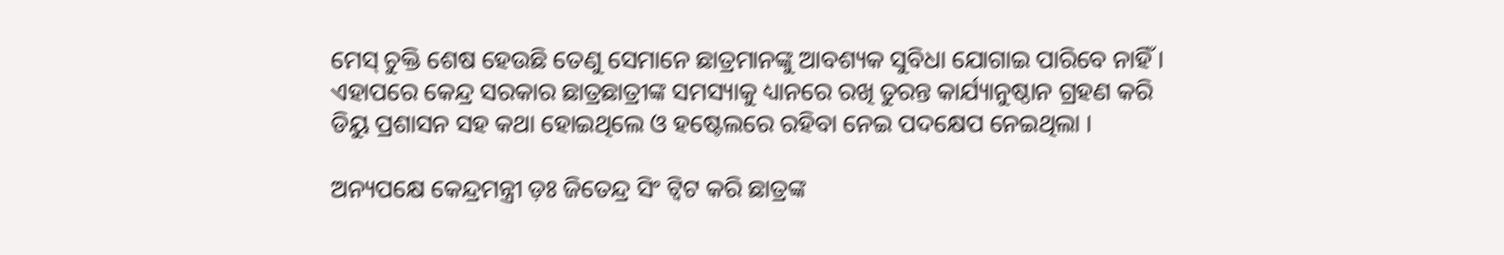ମେସ୍ ଚୁକ୍ତି ଶେଷ ହେଉଛି ତେଣୁ ସେମାନେ ଛାତ୍ରମାନଙ୍କୁ ଆବଶ୍ୟକ ସୁବିଧା ଯୋଗାଇ ପାରିବେ ନାହିଁ । ଏହାପରେ କେନ୍ଦ୍ର ସରକାର ଛାତ୍ରଛାତ୍ରୀଙ୍କ ସମସ୍ୟାକୁ ଧ୍ୟାନରେ ରଖି ତୁରନ୍ତ କାର୍ଯ୍ୟାନୁଷ୍ଠାନ ଗ୍ରହଣ କରି ଡିୟୁ ପ୍ରଶାସନ ସହ କଥା ହୋଇଥିଲେ ଓ ହଷ୍ଟେଲରେ ରହିବା ନେଇ ପଦକ୍ଷେପ ନେଇଥିଲା ।

ଅନ୍ୟପକ୍ଷେ କେନ୍ଦ୍ରମନ୍ତ୍ରୀ ଡ଼ଃ ଜିତେନ୍ଦ୍ର ସିଂ ଟ୍ବିଟ କରି ଛାତ୍ରଙ୍କ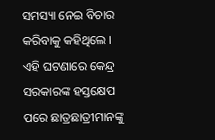ସମସ୍ୟା ନେଇ ବିଚାର କରିବାକୁ କହିଥିଲେ । ଏହି ଘଟଣାରେ କେନ୍ଦ୍ର ସରକାରଙ୍କ ହସ୍ତକ୍ଷେପ ପରେ ଛାତ୍ରଛାତ୍ରୀମାନଙ୍କୁ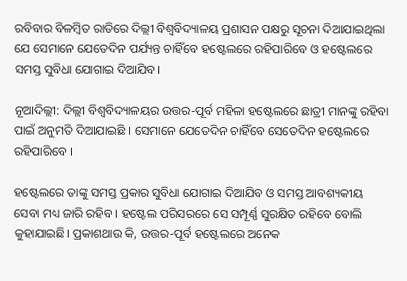ରବିବାର ବିଳମ୍ବିତ ରାତିରେ ଦିଲ୍ଲୀ ବିଶ୍ବବିଦ୍ୟାଳୟ ପ୍ରଶାସନ ପକ୍ଷରୁ ସୂଚନା ଦିଆଯାଇଥିଲା ଯେ ସେମାନେ ଯେତେଦିନ ପର୍ଯ୍ୟନ୍ତ ଚାହିଁବେ ହଷ୍ଟେଲରେ ରହିପାରିବେ ଓ ହଷ୍ଟେଲରେ ସମସ୍ତ ସୁବିଧା ଯୋଗାଇ ଦିଆଯିବ।

ନୂଆଦିଲ୍ଲୀ: ଦିଲ୍ଲୀ ବିଶ୍ବବିଦ୍ୟାଳୟର ଉତ୍ତର-ପୂର୍ବ ମହିଳା ହଷ୍ଟେଲରେ ଛାତ୍ରୀ ମାନଙ୍କୁ ରହିବା ପାଇଁ ଅନୁମତି ଦିଆଯାଇଛି । ସେମାନେ ଯେତେଦିନ ଚାହିଁବେ ସେତେଦିନ ହଷ୍ଟେଲରେ ରହିପାରିବେ ।

ହଷ୍ଟେଲରେ ତାଙ୍କୁ ସମସ୍ତ ପ୍ରକାର ସୁବିଧା ଯୋଗାଇ ଦିଆଯିବ ଓ ସମସ୍ତ ଆବଶ୍ୟକୀୟ ସେବା ମଧ୍ୟ ଜାରି ରହିବ । ହଷ୍ଟେଲ ପରିସରରେ ସେ ସମ୍ପୂର୍ଣ୍ଣ ସୁରକ୍ଷିତ ରହିବେ ବୋଲି କୁହାଯାଇଛି। ପ୍ରକାଶଥାଉ କି, ଉତ୍ତର-ପୂର୍ବ ହଷ୍ଟେଲରେ ଅନେକ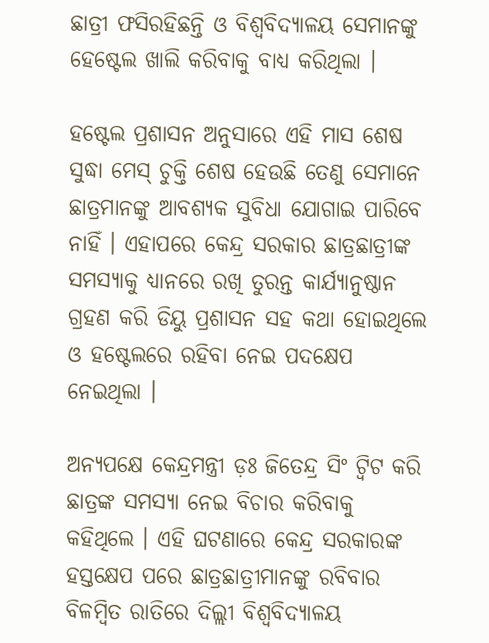ଛାତ୍ରୀ ଫସିରହିଛନ୍ତି ଓ ବିଶ୍ବବିଦ୍ୟାଳୟ ସେମାନଙ୍କୁ ହେଷ୍ଟେଲ ଖାଲି କରିବାକୁ ବାଧ୍ୟ କରିଥିଲା ।

ହଷ୍ଟେଲ ପ୍ରଶାସନ ଅନୁସାରେ ଏହି ମାସ ଶେଷ ସୁଦ୍ଧା ମେସ୍ ଚୁକ୍ତି ଶେଷ ହେଉଛି ତେଣୁ ସେମାନେ ଛାତ୍ରମାନଙ୍କୁ ଆବଶ୍ୟକ ସୁବିଧା ଯୋଗାଇ ପାରିବେ ନାହିଁ । ଏହାପରେ କେନ୍ଦ୍ର ସରକାର ଛାତ୍ରଛାତ୍ରୀଙ୍କ ସମସ୍ୟାକୁ ଧ୍ୟାନରେ ରଖି ତୁରନ୍ତ କାର୍ଯ୍ୟାନୁଷ୍ଠାନ ଗ୍ରହଣ କରି ଡିୟୁ ପ୍ରଶାସନ ସହ କଥା ହୋଇଥିଲେ ଓ ହଷ୍ଟେଲରେ ରହିବା ନେଇ ପଦକ୍ଷେପ ନେଇଥିଲା ।

ଅନ୍ୟପକ୍ଷେ କେନ୍ଦ୍ରମନ୍ତ୍ରୀ ଡ଼ଃ ଜିତେନ୍ଦ୍ର ସିଂ ଟ୍ବିଟ କରି ଛାତ୍ରଙ୍କ ସମସ୍ୟା ନେଇ ବିଚାର କରିବାକୁ କହିଥିଲେ । ଏହି ଘଟଣାରେ କେନ୍ଦ୍ର ସରକାରଙ୍କ ହସ୍ତକ୍ଷେପ ପରେ ଛାତ୍ରଛାତ୍ରୀମାନଙ୍କୁ ରବିବାର ବିଳମ୍ବିତ ରାତିରେ ଦିଲ୍ଲୀ ବିଶ୍ବବିଦ୍ୟାଳୟ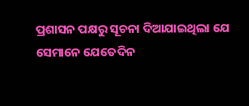ପ୍ରଶାସନ ପକ୍ଷରୁ ସୂଚନା ଦିଆଯାଇଥିଲା ଯେ ସେମାନେ ଯେତେଦିନ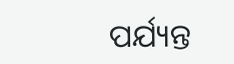ପର୍ଯ୍ୟନ୍ତ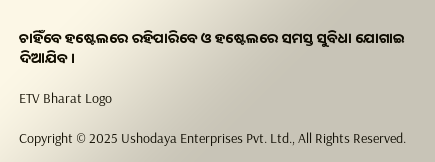ଚାହିଁବେ ହଷ୍ଟେଲରେ ରହିପାରିବେ ଓ ହଷ୍ଟେଲରେ ସମସ୍ତ ସୁବିଧା ଯୋଗାଇ ଦିଆଯିବ।

ETV Bharat Logo

Copyright © 2025 Ushodaya Enterprises Pvt. Ltd., All Rights Reserved.